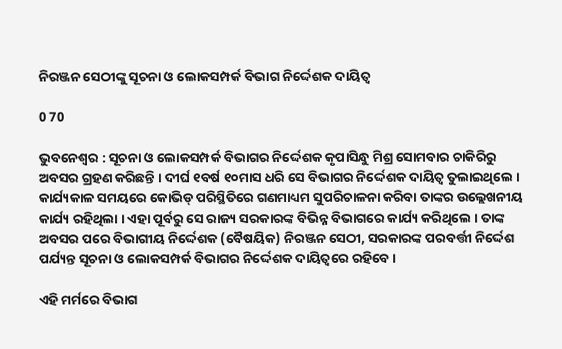ନିରଞ୍ଜନ ସେଠୀଙ୍କୁ ସୂଚନା ଓ ଲୋକସମ୍ପର୍କ ବିଭାଗ ନିର୍ଦ୍ଦେଶକ ଦାୟିତ୍ୱ

0 70

ଭୁବନେଶ୍ୱର : ସୂଚନା ଓ ଲୋକସମ୍ପର୍କ ବିଭାଗର ନିର୍ଦ୍ଦେଶକ କୃପାସିନ୍ଧୁ ମିଶ୍ର ସୋମବାର ଚାକିରିରୁ ଅବସର ଗ୍ରହଣ କରିଛନ୍ତି । ଦୀର୍ଘ ୧ବର୍ଷ ୧୦ମାସ ଧରି ସେ ବିଭାଗର ନିର୍ଦ୍ଦେଶକ ଦାୟିତ୍ୱ ତୁଲାଇଥିଲେ । କାର୍ଯ୍ୟକାଳ ସମୟରେ କୋଭିଡ୍ ପରିସ୍ଥିତିରେ ଗଣମାଧ୍ୟମ ସୁପରିଚାଳନା କରିବା ତାଙ୍କର ଉଲ୍ଲେଖନୀୟ କାର୍ଯ୍ୟ ରହିଥିଲା । ଏହା ପୂର୍ବରୁ ସେ ରାଜ୍ୟ ସରକାରଙ୍କ ବିଭିନ୍ନ ବିଭାଗରେ କାର୍ଯ୍ୟ କରିଥିଲେ । ତାଙ୍କ ଅବସର ପରେ ବିଭାଗୀୟ ନିର୍ଦ୍ଦେଶକ (ବୈଷୟିକ) ନିରଞ୍ଜନ ସେଠୀ, ସରକାରଙ୍କ ପରବର୍ତ୍ତୀ ନିର୍ଦ୍ଦେଶ ପର୍ଯ୍ୟନ୍ତ ସୂଚନା ଓ ଲୋକସମ୍ପର୍କ ବିଭାଗର ନିର୍ଦ୍ଦେଶକ ଦାୟିତ୍ୱରେ ରହିବେ ।

ଏହି ମର୍ମରେ ବିଭାଗ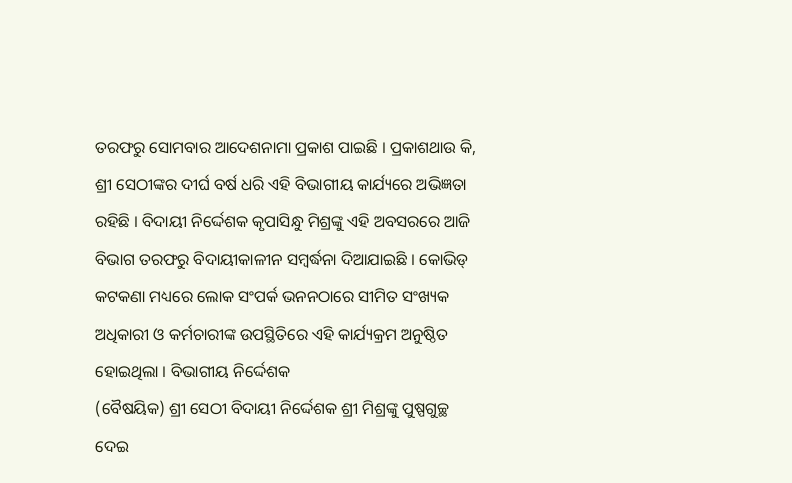ତରଫରୁ ସୋମବାର ଆଦେଶନାମା ପ୍ରକାଶ ପାଇଛି । ପ୍ରକାଶଥାଉ କି, ଶ୍ରୀ ସେଠୀଙ୍କର ଦୀର୍ଘ ବର୍ଷ ଧରି ଏହି ବିଭାଗୀୟ କାର୍ଯ୍ୟରେ ଅଭିଜ୍ଞତା ରହିଛି । ବିଦାୟୀ ନିର୍ଦ୍ଦେଶକ କୃପାସିନ୍ଧୁ ମିଶ୍ରଙ୍କୁ ଏହି ଅବସରରେ ଆଜି ବିଭାଗ ତରଫରୁ ବିଦାୟୀକାଳୀନ ସମ୍ବର୍ଦ୍ଧନା ଦିଆଯାଇଛି । କୋଭିଡ୍ କଟକଣା ମଧ୍ୟରେ ଲୋକ ସଂପର୍କ ଭନନଠାରେ ସୀମିତ ସଂଖ୍ୟକ ଅଧିକାରୀ ଓ କର୍ମଚାରୀଙ୍କ ଉପସ୍ଥିତିରେ ଏହି କାର୍ଯ୍ୟକ୍ରମ ଅନୁଷ୍ଠିତ ହୋଇଥିଲା । ବିଭାଗୀୟ ନିର୍ଦ୍ଦେଶକ
(ବୈଷୟିକ) ଶ୍ରୀ ସେଠୀ ବିଦାୟୀ ନିର୍ଦ୍ଦେଶକ ଶ୍ରୀ ମିଶ୍ରଙ୍କୁ ପୁଷ୍ପଗୁଚ୍ଛ ଦେଇ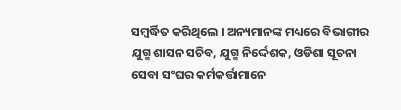ସମ୍ବର୍ଦ୍ଧିତ କରିଥିଲେ । ଅନ୍ୟମାନଙ୍କ ମଧ୍ୟରେ ବିଭାଗୀର ଯୁଗ୍ମ ଶାସନ ସଚିବ, ଯୁଗ୍ମ ନିର୍ଦ୍ଦେଶକ, ଓଡିଶା ସୂଚନା ସେବା ସଂଘର କର୍ମକର୍ତ୍ତାମାନେ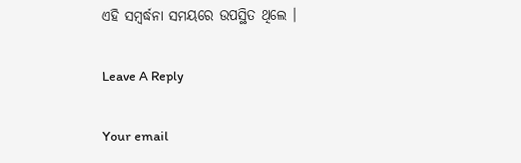ଏହି ସମ୍ବର୍ଦ୍ଧନା ସମୟରେ ଉପସ୍ଥିତ ଥିଲେ ।

Leave A Reply

Your email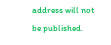address will not be published.